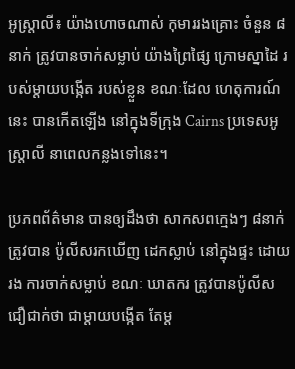អូស្ត្រាលី៖ យ៉ាងហោចណាស់ កុមាររងគ្រោះ ចំនួន ៨នាក់ ត្រូវបានចាក់សម្លាប់ យ៉ាងព្រៃផ្សៃ ក្រោមស្នាដៃ របស់ម្តាយបង្កើត របស់ខ្លួន ខណៈដែល ហេតុការណ៍នេះ បានកើតឡើង នៅក្នុងទីក្រុង Cairns ប្រទេសអូស្ត្រាលី នាពេលកន្លងទៅនេះ។

ប្រភពព័ត៌មាន បានឲ្យដឹងថា សាកសពក្មេងៗ ៨នាក់ ត្រូវបាន ប៉ូលីសរកឃើញ ដេកស្លាប់ នៅក្នុងផ្ទះ ដោយរង ការចាក់សម្លាប់ ខណៈ ឃាតករ ត្រូវបានប៉ូលីស ជឿជាក់ថា ជាម្តាយបង្កើត តែម្ត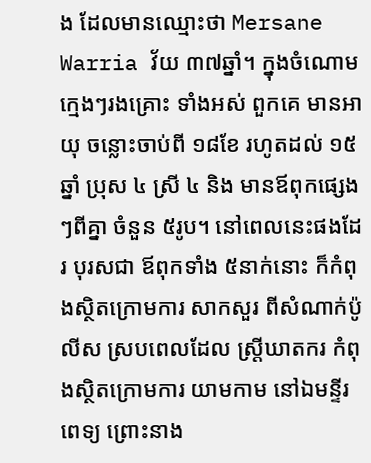ង ដែលមានឈ្មោះថា Mersane Warria វ័យ ៣៧ឆ្នាំ។ ក្នុងចំណោម ក្មេងៗរងគ្រោះ ទាំងអស់ ពួកគេ មានអាយុ ចន្លោះចាប់ពី ១៨ខែ រហូតដល់ ១៥ឆ្នាំ ប្រុស ៤ ស្រី ៤ និង មានឪពុកផ្សេងៗពីគ្នា ចំនួន ៥រូប។ នៅពេលនេះផងដែរ បុរសជា ឪពុកទាំង ៥នាក់នោះ ក៏កំពុងស្ថិតក្រោមការ សាកសួរ ពីសំណាក់ប៉ូលីស ស្របពេលដែល ស្ត្រីឃាតករ កំពុងស្ថិតក្រោមការ យាមកាម នៅឯមន្ទីរពេទ្យ ព្រោះនាង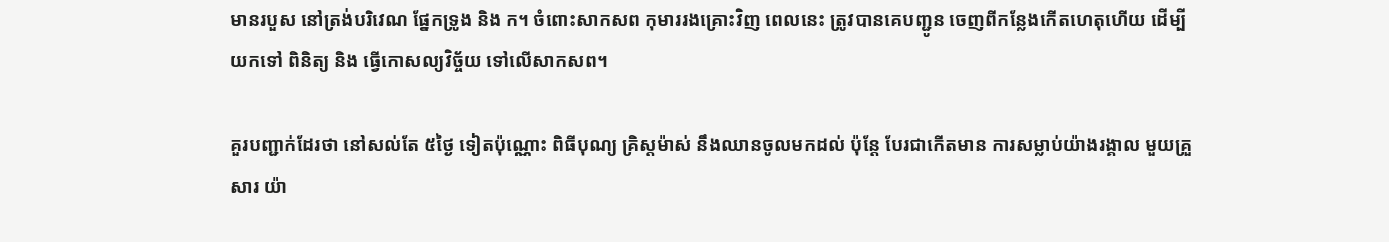មានរបួស នៅត្រង់បរិវេណ ផ្នែកទ្រូង និង ក។ ចំពោះសាកសព កុមាររងគ្រោះវិញ ពេលនេះ ត្រូវបានគេបញ្ជូន ចេញពីកន្លែងកើតហេតុហើយ ដើម្បីយកទៅ ពិនិត្យ និង ធ្វើកោសល្យវិច្ច័យ ទៅលើសាកសព។

គួរបញ្ជាក់ដែរថា នៅសល់តែ ៥ថ្ងៃ ទៀតប៉ុណ្ណោះ ពិធីបុណ្យ គ្រិស្តម៉ាស់ នឹងឈានចូលមកដល់ ប៉ុន្តែ បែរជាកើតមាន ការសម្លាប់យ៉ាងរង្គាល មួយគ្រួសារ យ៉ា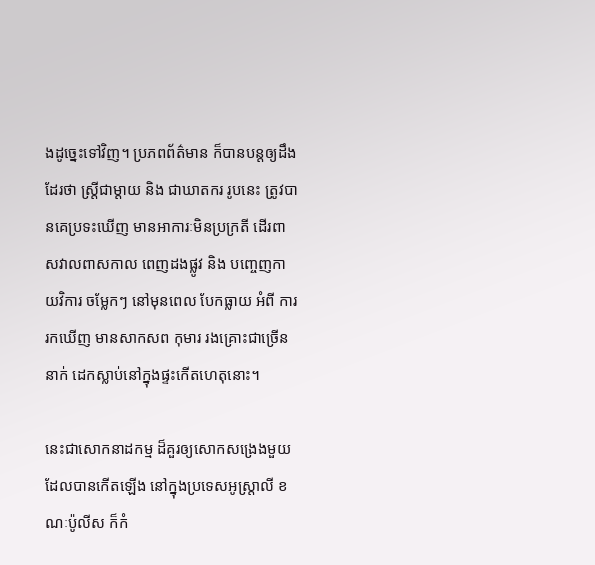ងដូច្នេះទៅវិញ។ ប្រភពព័ត៌មាន ក៏បានបន្តឲ្យដឹងដែរថា ស្ត្រីជាម្តាយ និង ជាឃាតករ រូបនេះ ត្រូវបានគេប្រទះឃើញ មានអាការៈមិនប្រក្រតី ដើរពាសវាលពាសកាល ពេញដងផ្លូវ និង បញ្ចេញកាយវិការ ចម្លែកៗ នៅមុនពេល បែកធ្លាយ អំពី ការរកឃើញ មានសាកសព កុមារ រងគ្រោះជាច្រើននាក់ ដេកស្លាប់នៅក្នុងផ្ទះកើតហេតុនោះ។

នេះជាសោកនាដកម្ម ដ៏គួរឲ្យសោកសង្រេងមួយ ដែលបានកើតឡើង នៅក្នុងប្រទេសអូស្ត្រាលី ខណៈប៉ូលីស ក៏កំ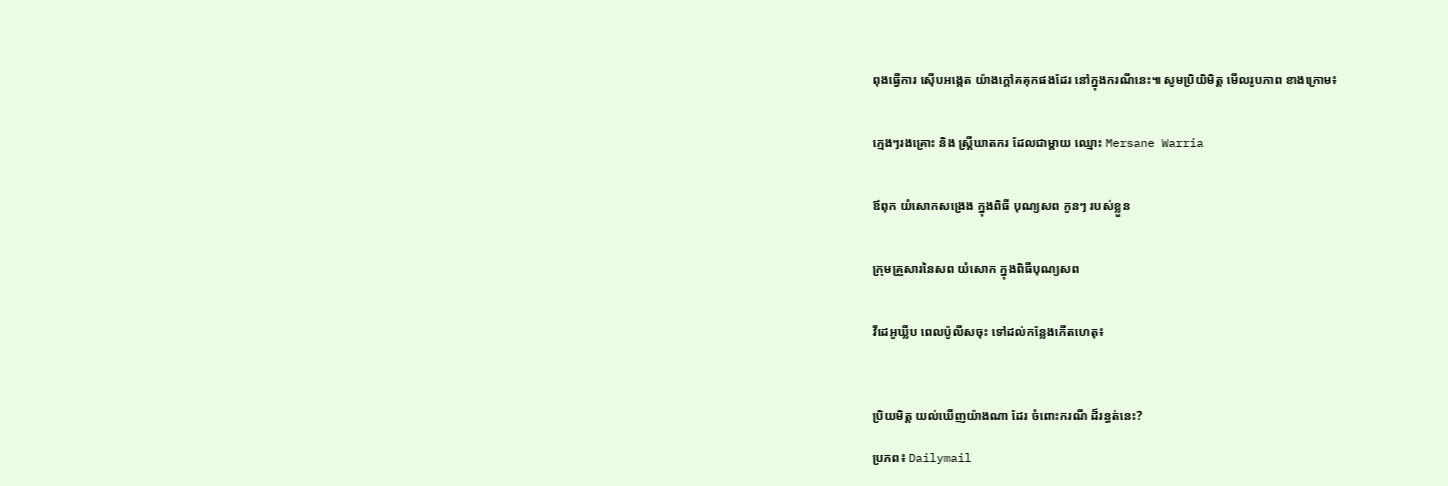ពុងធ្វើការ ស៊ើបអង្កេត យ៉ាងក្តៅគគុកផងដែរ នៅក្នុងករណីនេះ៕ សូមប្រិយិមិត្ត មើលរូបភាព ខាងក្រោម៖


ក្មេងៗរងគ្រោះ និង ស្ត្រីឃាតករ ដែលជាម្តាយ ឈ្មោះ Mersane Warria


ឪពុក យំសោកសង្រេង ក្នុងពិធី បុណ្យសព កូនៗ របស់ខ្លួន


ក្រុមគ្រួសារនៃសព យំសោក ក្នុងពិធីបុណ្យសព


វីដេអូឃ្លីប ពេលប៉ូលីសចុះ ទៅដល់កន្លែងកើតហេតុ៖



ប្រិយមិត្ត យល់ឃើញយ៉ាងណា ដែរ ចំពោះករណី ដ៏រន្ធត់នេះ?

ប្រភព៖ Dailymail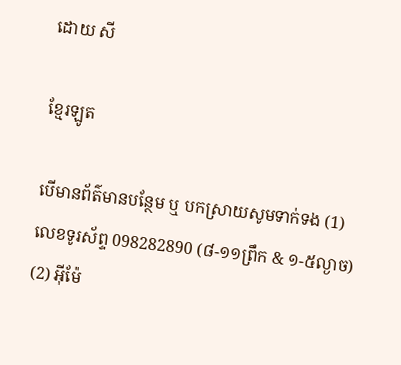ដោយ សី

ខ្មែរឡូត

បើមានព័ត៌មានបន្ថែម ឬ បកស្រាយសូមទាក់ទង (1) លេខទូរស័ព្ទ 098282890 (៨-១១ព្រឹក & ១-៥ល្ងាច) (2) អ៊ីម៉ែ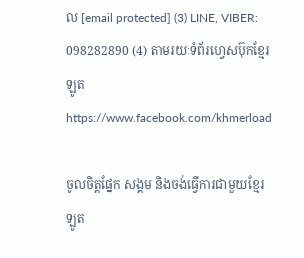ល [email protected] (3) LINE, VIBER: 098282890 (4) តាមរយៈទំព័រហ្វេសប៊ុកខ្មែរឡូត https://www.facebook.com/khmerload

ចូលចិត្តផ្នែក សង្គម និងចង់ធ្វើការជាមួយខ្មែរឡូត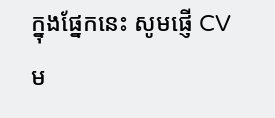ក្នុងផ្នែកនេះ សូមផ្ញើ CV ម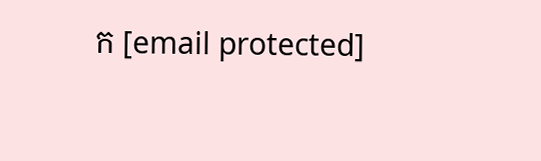ក [email protected]